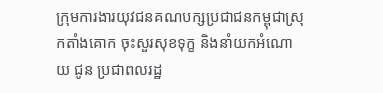ក្រុមការងារយុវជនគណបក្សប្រជាជនកម្ពុជាស្រុកតាំងគោក ចុះសួរសុខទុក្ខ និងនាំយកអំណោយ ជូន ប្រជាពលរដ្ឋ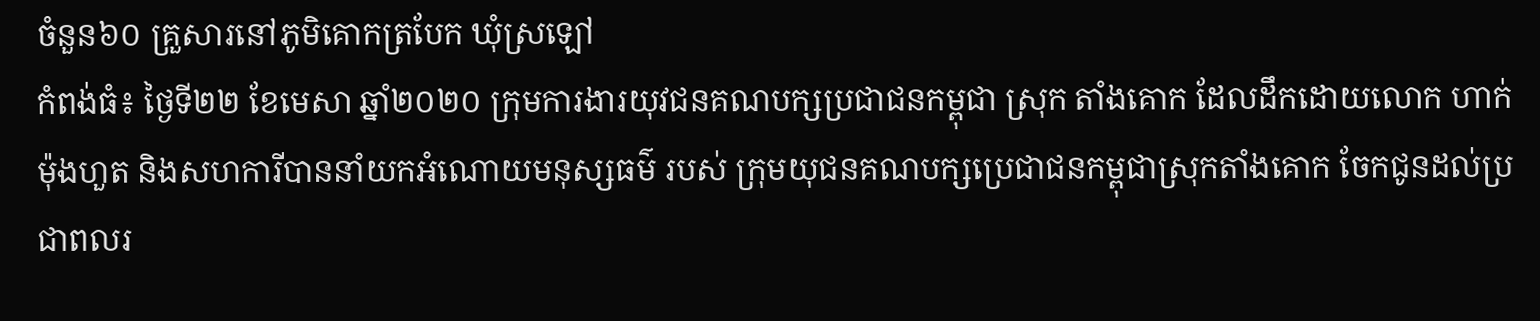ចំនួន៦០ គ្រួសារនៅភូមិគោកត្របែក ឃុំស្រឡៅ
កំពង់ធំ៖ ថ្ងៃទី២២ ខែមេសា ឆ្នាំ២០២០ ក្រុមការងារយុវជនគណបក្សប្រជាជនកម្ពុជា ស្រុក តាំងគោក ដែលដឹកដោយលោក ហាក់ ម៉ុងហួត និងសហការីបាននាំយកអំណោយមនុស្សធម៌ របស់ ក្រុមយុជនគណបក្សប្រេជាជនកម្ពុជាស្រុកតាំងគោក ចែកជូនដល់ប្រជាពលរ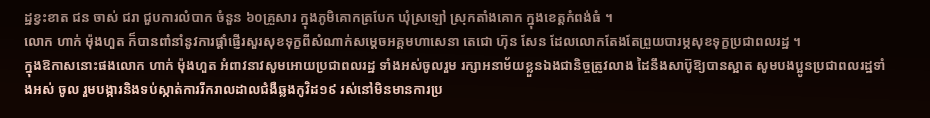ដ្ឋខ្វះខាត ជន ចាស់ ជរា ជួបការលំបាក ចំនួន ៦០គ្រួសារ ក្នុងភូមិគោកត្របែក ឃុំស្រឡៅ ស្រុកតាំងគោក ក្នុងខេត្តកំពង់ធំ ។
លោក ហាក់ ម៉ុងហួត ក៏បានពាំនាំនូវការផ្តាំផ្ញើរសួរសុខទុក្ខពីសំណាក់សម្តេចអគ្គមហាសេនា តេជោ ហ៊ុន សែន ដែលលោកតែងតែព្រួយបារម្ភសុខទុក្ខប្រជាពលរដ្ឋ ។
ក្នុងឱកាសនោះផងលោក ហាក់ ម៉ុងហួត អំពាវនាវសូមអោយប្រជាពលរដ្ឋ ទាំងអស់ចូលរួម រក្សាអនាម័យខ្លួនឯងជានិច្ចត្រូវលាង ដៃនឹងសាប៊ូឱ្យបានស្អាត សូមបងប្អូនប្រជាពលរដ្ឋទាំងអស់ ចូល រួមបង្ការនិងទប់ស្កាត់ការរីករាលដាលជំងឺឆ្លងកូវិដ១៩ រស់នៅមិនមានការប្រ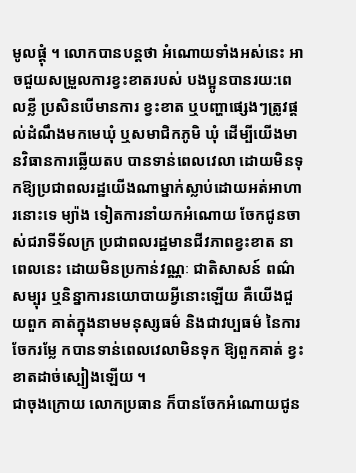មូលផ្តុំ ។ លោកបានបន្តថា អំណោយទាំងអស់នេះ អាចជួយសម្រួលការខ្វះខាតរបស់ បងប្អូនបានរយ:ពេលខ្លី ប្រសិនបើមានការ ខ្វះខាត ឬបញ្ហាផ្សេងៗត្រូវផ្តល់ដំណឹងមកមេឃុំ ឬសមាជិកភូមិ ឃុំ ដើម្បីយើងមានវិធានការឆ្លើយតប បានទាន់ពេលវេលា ដោយមិនទុកឱ្យប្រជាពលរដ្ឋយើងណាម្នាក់ស្លាប់ដោយអត់អាហារនោះទេ ម្យ៉ាង ទៀតការនាំយកអំណោយ ចែកជូនចាស់ជរាទីទ័លក្រ ប្រជាពលរដ្ឋមានជីវភាពខ្វះខាត នាពេលនេះ ដោយមិនប្រកាន់វណ្ណៈ ជាតិសាសន៍ ពណ៌សម្បុរ ឬនិន្នាការនយោបាយអ្វីនោះឡើយ គឺយើងជួយពួក គាត់ក្នុងនាមមនុស្សធម៌ និងជាវប្បធម៌ នៃការចែករម្លែ កបានទាន់ពេលវេលាមិនទុក ឱ្យពួកគាត់ ខ្វះ ខាតដាច់ស្បៀងឡើយ ។
ជាចុងក្រោយ លោកប្រធាន ក៏បានចែកអំណោយជូន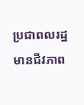ប្រជាពលរដ្ឋមានជីវភាព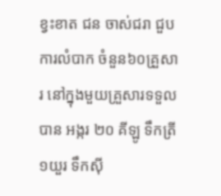ខ្វះខាត ជន ចាស់ជរា ជួបការលំបាក ចំនួន៦០គ្រួសារ នៅក្នុងមួយគ្រួសារទទួលបាន អង្ករ ២០ គីឡូ ទឹកត្រី១យួរ ទឹកស៊ី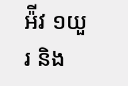អ៉ីវ ១យួរ និង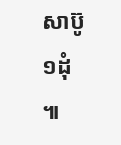សាប៊ូ១ដុំ ៕